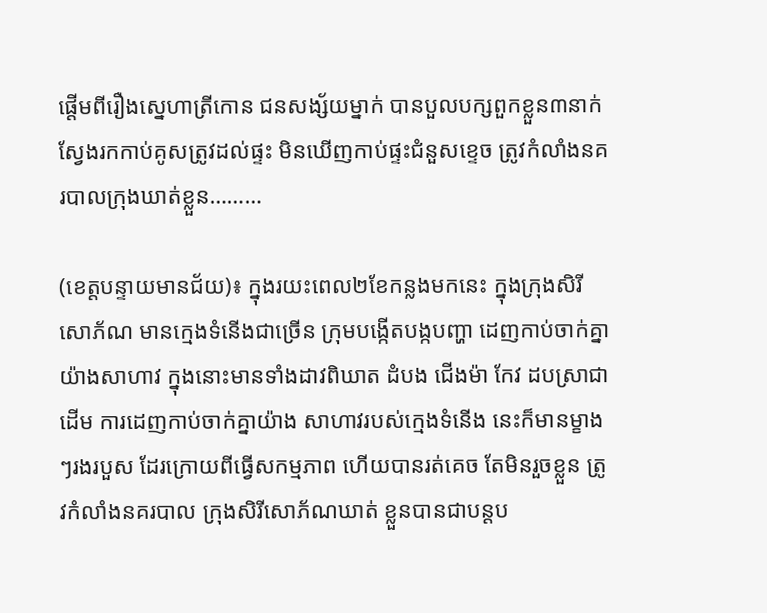ផ្តើមពីរឿងស្នេហាត្រីកោន ជនសង្ស័យម្នាក់ បានបួលបក្សពួកខ្លួន៣នាក់ ស្វែងរកកាប់គូសត្រូវដល់ផ្ទះ មិនឃើញកាប់ផ្ទះជំនួសខ្ទេច ត្រូវកំលាំងនគរបាលក្រុងឃាត់ខ្លួន………

(ខេត្តបន្ទាយមានជ័យ)៖ ក្នុងរយះពេល២ខែកន្លងមកនេះ ក្នុងក្រុងសិរីសោភ័ណ មានក្មេងទំនើងជាច្រើន ក្រុមបង្កើតបង្កបញ្ហា ដេញកាប់ចាក់គ្នាយ៉ាងសាហាវ ក្នុងនោះមានទាំងដាវពិឃាត ដំបង ជើងម៉ា កែវ ដបស្រាជាដើម ការដេញកាប់ចាក់គ្នាយ៉ាង សាហាវរបស់ក្មេងទំនើង នេះក៏មានម្ខាងៗរងរបួស ដែរក្រោយពីធ្វើសកម្មភាព ហើយបានរត់គេច តែមិនរួចខ្លួន ត្រូវកំលាំងនគរបាល ក្រុងសិរីសោភ័ណឃាត់ ខ្លួនបានជាបន្តប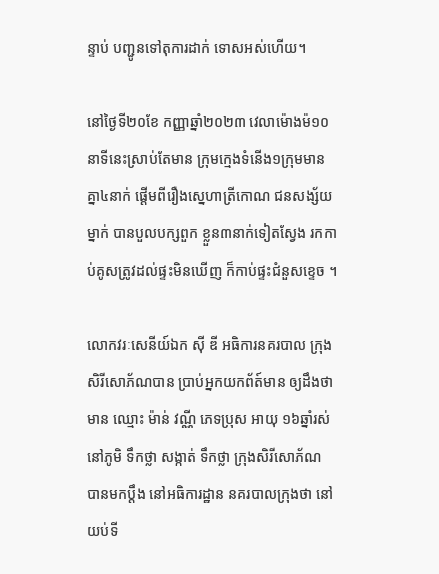ន្ទាប់ បញ្ជូនទៅតុការដាក់ ទោសអស់ហើយ។

នៅថ្ងៃទី២០ខែ កញ្ញាឆ្នាំ២០២៣ វេលាម៉ោងម៉១០នាទីនេះស្រាប់តែមាន ក្រុមក្មេងទំនើង១ក្រុមមាន គ្នា៤នាក់ ផ្តើមពីរឿងស្នេហាត្រីកោណ ជនសង្ស័យម្នាក់ បានបួលបក្សពួក ខ្លួន៣នាក់ទៀតស្វែង រកកាប់គូសត្រូវដល់ផ្ទះមិនឃើញ ក៏កាប់ផ្ទះជំនួសខ្ទេច ។

លោកវរៈសេនីយ៍ឯក ស៊ី ឌី អធិការនគរបាល ក្រុងសិរីសោភ័ណបាន ប្រាប់អ្នកយកព័ត៍មាន ឲ្យដឹងថា មាន ឈ្មោះ ម៉ាន់ វណ្ណី ភេទប្រុស អាយុ ១៦ឆ្នាំរស់នៅភូមិ ទឹកថ្លា សង្កាត់ ទឹកថ្លា ក្រុងសិរីសោភ័ណ បានមកប្តឹង នៅអធិការដ្ឋាន នគរបាលក្រុងថា នៅយប់ទី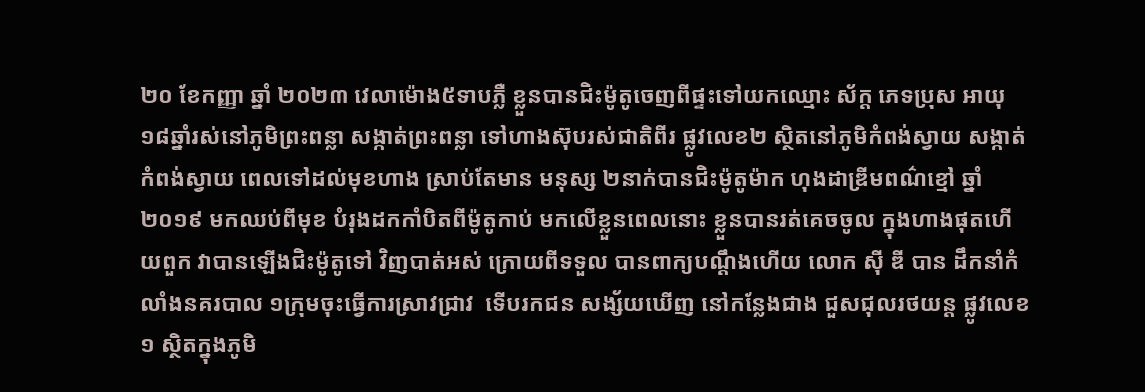២០ ខែកញ្ញា ឆ្នាំ ២០២៣ វេលាម៉ោង៥ទាបភ្លឺ ខ្លួនបានជិះម៉ូតូចេញពីផ្ទះទៅយកឈ្មោះ ស័ក្ត ភេទប្រុស អាយុ ១៨ឆ្នាំរស់នៅភូមិព្រះពន្លា សង្កាត់ព្រះពន្លា ទៅហាងស៊ុបរស់ជាតិពីរ ផ្លូវលេខ២ ស្ថិតនៅភូមិកំពង់ស្វាយ សង្កាត់កំពង់ស្វាយ ពេលទៅដល់មុខហាង ស្រាប់តែមាន មនុស្ស ២នាក់បានជិះម៉ូតូម៉ាក ហុងដាឌ្រីមពណ៌ខ្មៅ ឆ្នាំ២០១៩ មកឈប់ពីមុខ បំរុងដកកាំបិតពីម៉ូតូកាប់ មកលើខ្លួនពេលនោះ ខ្លួនបានរត់គេចចូល ក្នុងហាងផុតហើយពួក វាបានឡើងជិះម៉ូតូទៅ វិញបាត់អស់ ក្រោយពីទទួល បានពាក្យបណ្ដឹងហើយ លោក ស៊ី ឌី បាន ដឹកនាំកំលាំងនគរបាល ១ក្រុមចុះធ្វើការស្រាវជ្រាវ  ទើបរកជន សង្ស័យឃើញ នៅកន្លែងជាង ជួសជុលរថយន្ដ ផ្លូវលេខ១ ស្ថិតក្នុងភូមិ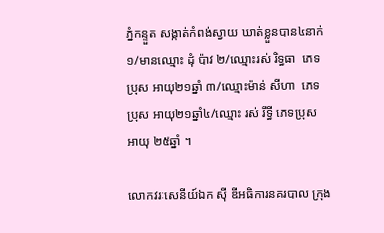ភ្នំកន្ទួត សង្កាត់កំពង់ស្វាយ ឃាត់ខ្លួនបាន៤នាក់ ១/មានឈ្មោះ ដុំ ប៉ាវ ២/ឈ្មោះរស់ រិទ្ធធា  ភេទប្រុស អាយុ២១ឆ្នាំ ៣/ឈ្មោះម៉ាន់ សីហា  ភេទប្រុស អាយុ២១ឆ្នាំ៤/ឈ្មោះ រស់ រឹទ្ធី ភេទប្រុស អាយុ ២៥ឆ្នាំ ។

លោកវរៈសេនីយ៍ឯក ស៊ី ឌីអធិការនគរបាល ក្រុង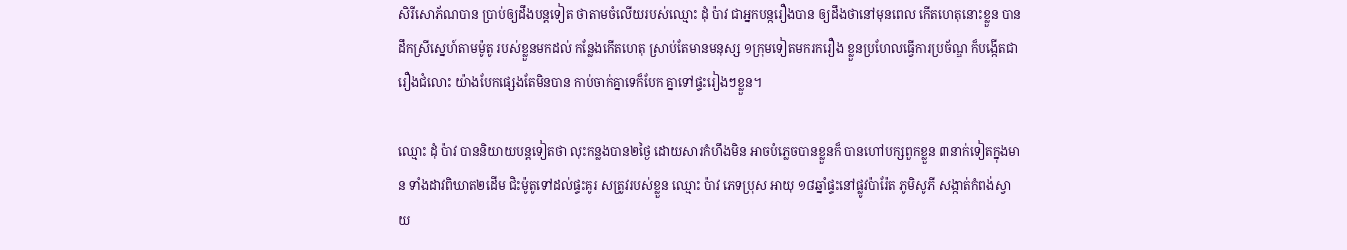សិរីសោភ័ណបាន ប្រាប់ឲ្យដឹងបន្តទៀត ថាតាមចំលើយរបស់ឈ្មោះ ដុំ ប៉ាវ ជាអ្នកបន្ករឿងបាន ឲ្យដឹងថានៅមុនពេល កើតហេតុនោះខ្លួន បានដឹកស្រីស្នេហ៍តាមម៉ូតូ របស់ខ្លួនមកដល់ កន្លែងកើតហេតុ ស្រាប់តែមានមនុស្ស ១ក្រុមទៀតមករករឿង ខ្លួនប្រហែលធ្វើការប្រច័ណ្ឌ ក៏បង្កើតជារឿងជំលោះ យ៉ាងបែកផ្សេងតែមិនបាន កាប់ចាក់គ្នាទេក៏បែក គ្នាទៅផ្ទះរៀងៗខ្លួន។

ឈ្មោះ ដុំ ប៉ាវ បាននិយាយបន្តទៀតថា លុះកន្លងបាន២ថ្ងៃ ដោយសារកំហឹងមិន អាចបំភ្លេចបានខ្លួនក៏ បានហៅបក្សពួកខ្លួន ៣នាក់ទៀតក្នុងមាន ទាំងដាវពិឃាត២ដើម ជិះម៉ូតូទៅដល់ផ្ទះគូរ សត្រូវរបស់ខ្លួន ឈ្មោះ ប៉ាវ ភេទប្រុស អាយុ ១៨ឆ្នាំផ្ទះនៅផ្លូវប៉ារ៉ែត ភូមិសូភី សង្កាត់កំពង់ស្វាយ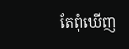តែពុំឃើញ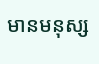មានមនុស្ស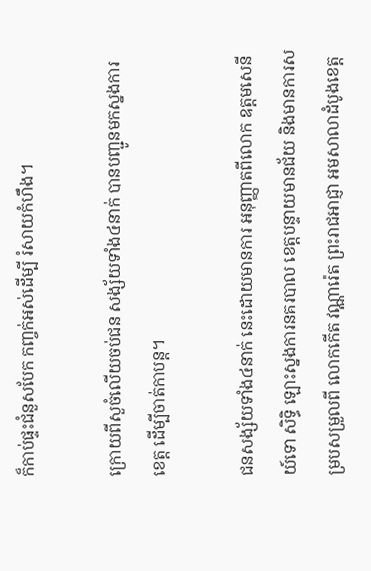ក៏កាប់ផ្ទះជំនួសបែក កញ្ចក់អស់ដើម្បី រំសាយកំហឹង។

ក្រោយពីសួចំលើយចប់ជន សង្ស័យទាំង៤នាក់ បានបញ្ជូនមកស្នងការខេត្ត ដើម្បីចាត់កាបន្ត។

ជនសង្ស័យទាំង៤នាក់ នេះដោយមានការ អនុញ្ញាតពីលោក ឧត្តមសេនីយ៍ទោ សិទ្ធិ ឡោះស្នងការនគរបាល ខេត្តបន្ទាយមានជ័យ និងមានការសម្របសម្រួលពី លោកកើត វណ្ណារ៉េត ព្រះរាជអាជ្ញា អមសាលាដំបូងខេត្ត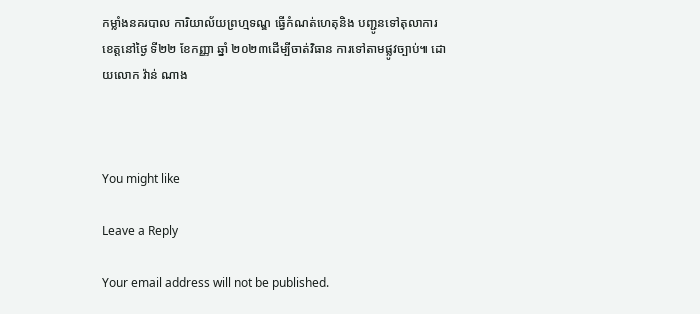កម្លាំងនគរបាល ការិយាល័យព្រហ្មទណ្ឌ ធ្វើកំណត់ហេតុនិង បញ្ជូនទៅតុលាការ ខេត្តនៅថ្ងៃ ទី២២ ខែកញ្ញា ឆ្នាំ ២០២៣ដើម្បីចាត់វិធាន ការទៅតាមផ្លូវច្បាប់៕ ដោយលោក វ៉ាន់ ណាង



You might like

Leave a Reply

Your email address will not be published.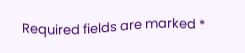Required fields are marked *